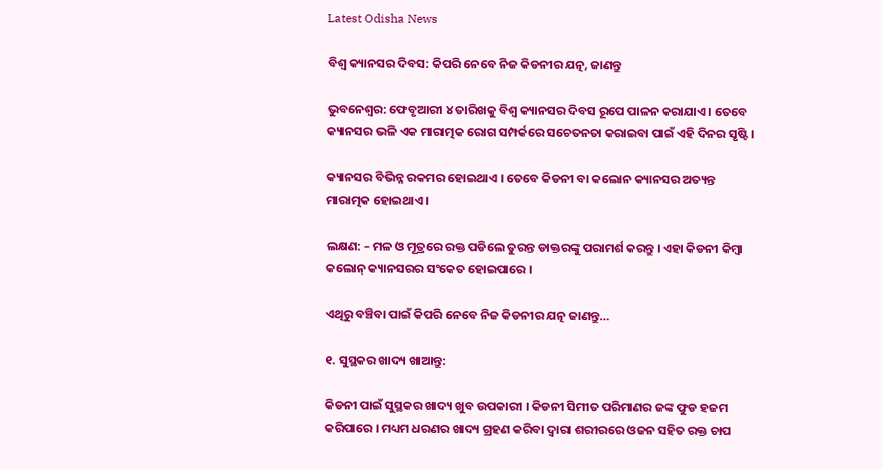Latest Odisha News

ବିଶ୍ୱ କ୍ୟାନସର ଦିବସ: କିପରି ନେବେ ନିଜ କିଡନୀର ଯତ୍ନ, ଜାଣନ୍ତୁ

ଭୁବନେଶ୍ୱର: ଫେବୃଆରୀ ୪ ତାରିଖକୁ ବିଶ୍ୱ କ୍ୟାନସର ଦିବସ ରୂପେ ପାଳନ କରାଯାଏ । ତେବେ କ୍ୟାନସର ଭଳି ଏକ ମାରାତ୍ମକ ରୋଗ ସମ୍ପର୍କରେ ସଚେତନତା କରାଇବା ପାଇଁ ଏହି ଦିନର ସୃଷ୍ଟି ।

କ୍ୟାନସର ବିଭିନ୍ନ ରକମର ହୋଇଥାଏ । ତେବେ କିଡନୀ ବା କଲୋନ କ୍ୟାନସର ଅତ୍ୟନ୍ତ ମାରାତ୍ମକ ହୋଇଥାଏ ।

ଲକ୍ଷଣ: – ମଳ ଓ ମୂତ୍ରରେ ରକ୍ତ ପଡିଲେ ତୁରନ୍ତ ଡାକ୍ତରଙ୍କୁ ପରାମର୍ଶ କରନ୍ତୁ । ଏହା କିଡନୀ କିମ୍ବା କଲୋନ୍ କ୍ୟାନସରର ସଂକେତ ହୋଇପାରେ ।

ଏଥିରୁ ବଞ୍ଚିବା ପାଇଁ କିପରି ନେବେ ନିଜ କିଡନୀର ଯତ୍ନ ଜାଣନ୍ତୁ…

୧. ସୁସ୍ଥକର ଖାଦ୍ୟ ଖାଆନ୍ତୁ:

କିଡନୀ ପାଇଁ ସୁସ୍ଥକର ଖାଦ୍ୟ ଖୁବ ଉପକାରୀ । କିଡନୀ ସିମୀତ ପରିମାଣର ଜଙ୍କ ଫୁଡ ହଜମ କରିପାରେ । ମଧ୍ୟମ ଧରଣର ଖାଦ୍ୟ ଗ୍ରହଣ କରିବା ଦ୍ୱାରା ଶରୀରରେ ଓଜନ ସହିତ ରକ୍ତ ଚାପ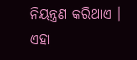ନିୟନ୍ତ୍ରଣ କରିଥାଏ । ଏହା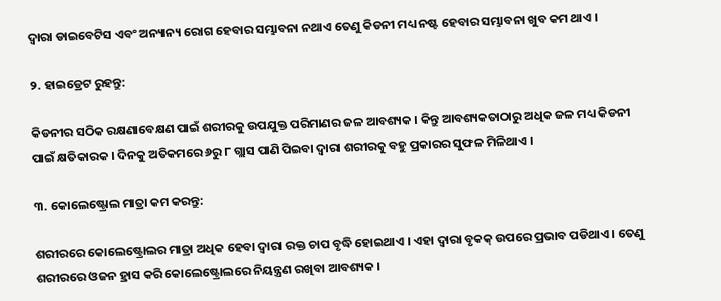ଦ୍ୱାରା ଡାଇବେଟିସ ଏବଂ ଅନ୍ୟାନ୍ୟ ରୋଗ ହେବାର ସମ୍ଭାବନା ନଥାଏ ତେଣୁ କିଡନୀ ମଧ୍ୟ ନଷ୍ଟ ହେବାର ସମ୍ଭାବନା ଖୁବ କମ ଥାଏ ।

୨. ହାଇଡ୍ରେଟ ରୁହନ୍ତୁ:

କିଡନୀର ସଠିକ ରକ୍ଷଣାବେକ୍ଷଣ ପାଇଁ ଶରୀରକୁ ଉପଯୁକ୍ତ ପରିମାଣର ଜଳ ଆବଶ୍ୟକ । କିନ୍ତୁ ଆବଶ୍ୟକତାଠାରୁ ଅଧିକ ଜଳ ମଧ୍ୟ କିଡନୀ ପାଇଁ କ୍ଷତିକାରକ । ଦିନକୁ ଅତିକମରେ ୬ରୁ ୮ ଗ୍ଲାସ ପାଣି ପିଇବା ଦ୍ୱାରା ଶରୀରକୁ ବହୁ ପ୍ରକାରର ସୁଫଳ ମିଳିଥାଏ ।

୩. କୋଲେଷ୍ଟ୍ରୋଲ ମାତ୍ରା କମ କରନ୍ତୁ:

ଶରୀରରେ କୋଲେଷ୍ଟ୍ରୋଲର ମାତ୍ରା ଅଧିକ ହେବା ଦ୍ୱାରା ରକ୍ତ ଚାପ ବୃଦ୍ଧି ହୋଇଥାଏ । ଏହା ଦ୍ୱାରା ବୃକକ୍ ଉପରେ ପ୍ରଭାବ ପଡିଥାଏ । ତେଣୁ ଶରୀରରେ ଓଜନ ହ୍ରାସ କରି କୋଲେଷ୍ଟ୍ରୋଲରେ ନିୟନ୍ତ୍ରଣ ରଖିବା ଆବଶ୍ୟକ ।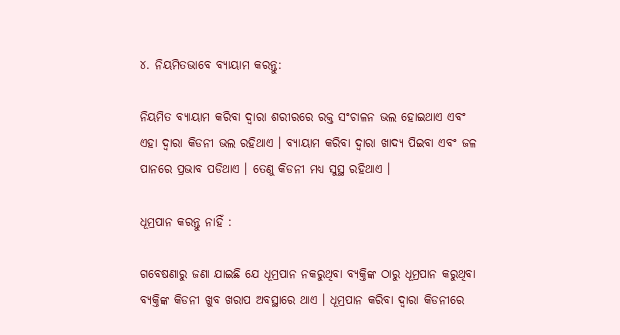୪. ନିୟମିତଭାବେ ବ୍ୟାୟାମ କରନ୍ତୁ:

ନିୟମିତ ବ୍ୟାୟାମ କରିବା ଦ୍ୱାରା ଶରୀରରେ ରକ୍ତ ସଂଚାଳନ ଭଲ ହୋଇଥାଏ ଏବଂ ଏହା ଦ୍ୱାରା କିଡନୀ ଭଲ ରହିଥାଏ । ବ୍ୟାୟାମ କରିବା ଦ୍ୱାରା ଖାଦ୍ୟ ପିଇବା ଏବଂ ଜଳ ପାନରେ ପ୍ରଭାବ ପଡିଥାଏ । ତେଣୁ କିଡନୀ ମଧ୍ୟ ସୁସ୍ଥ ରହିଥାଏ ।

ଧୂମ୍ରପାନ କରନ୍ତୁ ନାହିଁ :

ଗବେଷଣାରୁ ଜଣା ଯାଇଛି ଯେ ଧୂମ୍ରପାନ ନକରୁଥିବା ବ୍ୟକ୍ତିଙ୍କ ଠାରୁ ଧୂମ୍ରପାନ କରୁଥିବା ବ୍ୟକ୍ତିଙ୍କ କିଡନୀ ଖୁବ ଖରାପ ଅବସ୍ଥାରେ ଥାଏ । ଧୂମ୍ରପାନ କରିବା ଦ୍ୱାରା କିଡନୀରେ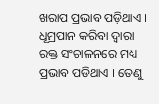ଖରାପ ପ୍ରଭାବ ପଡ଼ିଥାଏ । ଧୂମ୍ରପାନ କରିବା ଦ୍ୱାରା ରକ୍ତ ସଂଚାଳନରେ ମଧ୍ୟ ପ୍ରଭାବ ପଡିଥାଏ । ତେଣୁ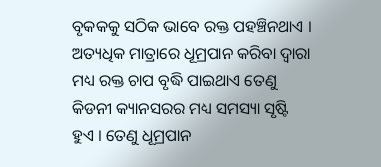ବୃକକକୁ ସଠିକ ଭାବେ ରକ୍ତ ପହଞ୍ଚିନଥାଏ । ଅତ୍ୟଧିକ ମାତ୍ରାରେ ଧୂମ୍ରପାନ କରିବା ଦ୍ୱାରା ମଧ୍ୟ ରକ୍ତ ଚାପ ବୃଦ୍ଧି ପାଇଥାଏ ତେଣୁ କିଡନୀ କ୍ୟାନସରର ମଧ୍ୟ ସମସ୍ୟା ସୃଷ୍ଟି ହୁଏ । ତେଣୁ ଧୂମ୍ରପାନ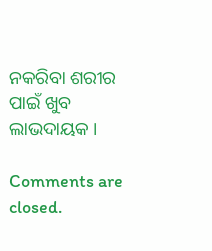ନକରିବା ଶରୀର ପାଇଁ ଖୁବ ଲାଭଦାୟକ ।

Comments are closed.